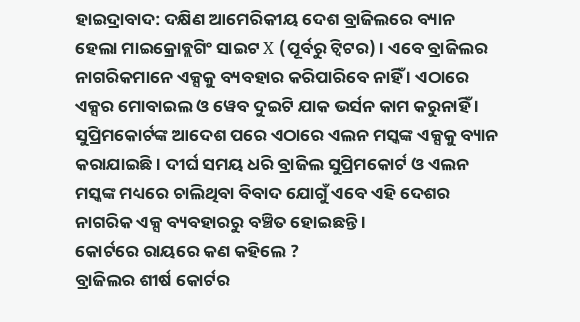ହାଇଦ୍ରାବାଦ: ଦକ୍ଷିଣ ଆମେରିକୀୟ ଦେଶ ବ୍ରାଜିଲରେ ବ୍ୟାନ ହେଲା ମାଇକ୍ରୋବ୍ଲଗିଂ ସାଇଟ X (ପୂର୍ବରୁ ଟ୍ବିଟର) । ଏବେ ବ୍ରାଜିଲର ନାଗରିକମାନେ ଏକ୍ସକୁ ବ୍ୟବହାର କରିପାରିବେ ନାହିଁ । ଏଠାରେ ଏକ୍ସର ମୋବାଇଲ ଓ ୱେବ ଦୁଇଟି ଯାକ ଭର୍ସନ କାମ କରୁନାହିଁ । ସୁପ୍ରିମକୋର୍ଟଙ୍କ ଆଦେଶ ପରେ ଏଠାରେ ଏଲନ ମସ୍କଙ୍କ ଏକ୍ସକୁ ବ୍ୟାନ କରାଯାଇଛି । ଦୀର୍ଘ ସମୟ ଧରି ବ୍ରାଜିଲ ସୁପ୍ରିମକୋର୍ଟ ଓ ଏଲନ ମସ୍କଙ୍କ ମଧ୍ୟରେ ଚାଲିଥିବା ବିବାଦ ଯୋଗୁଁ ଏବେ ଏହି ଦେଶର ନାଗରିକ ଏକ୍ସ ବ୍ୟବହାରରୁ ବଞ୍ଚିତ ହୋଇଛନ୍ତି ।
କୋର୍ଟରେ ରାୟରେ କଣ କହିଲେ ?
ବ୍ରାଜିଲର ଶୀର୍ଷ କୋର୍ଟର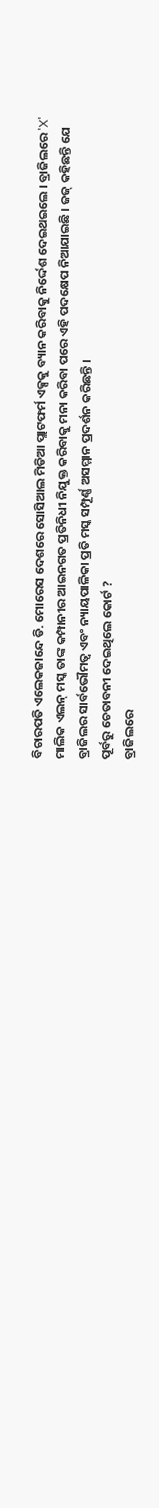ବିଚାରପତି ଏଲେକଜାନ୍ଦେ ଡି. ମୋରେସ ଦେଶରେ ସୋସିଆଲ ମିଡିଆ ପ୍ଲାଟଫର୍ମ ଏକ୍ସକୁ ବ୍ୟାନ କରିବାକୁ ନିର୍ଦ୍ଦେଶ ଦେଇଥଇଲେ । ବ୍ରାଜିଲରେ 'X' ମାଲିକ ଏଲନ୍ ମସ୍କ ତାଙ୍କ କମ୍ପାନୀର ଆଇନଗତ ପ୍ରତିନିଧୀ ନିଯୁକ୍ତ କରିବାକୁ ମନା କରିବା ପରେ ଏହି ପଦକ୍ଷେପ ନିଆଯାଇଛି । ଜଜ୍ କହିଛନ୍ତି ଯେ ବ୍ରାଜିଲର ସାର୍ବଭୌମତ୍ବ ଏବଂ ନ୍ୟାୟପାଳିକା ପ୍ରତି ମସ୍କ ସମ୍ପୂର୍ଣ୍ଣ ଅସମ୍ମାନ ପ୍ରଦର୍ଶନ କରିଛନ୍ତି ।
ପୂର୍ବରୁ ଚେତାବନୀ ଦେଇଥିଲେ କୋର୍ଟ ?
ବ୍ରାଜିଲରେ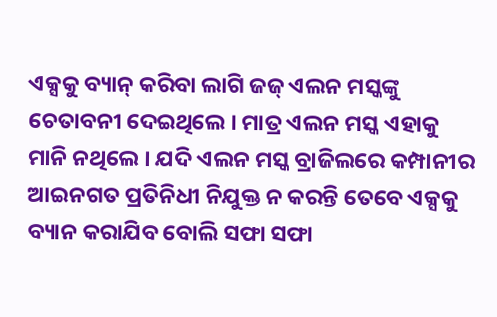ଏକ୍ସକୁ ବ୍ୟାନ୍ କରିବା ଲାଗି ଜଜ୍ ଏଲନ ମସ୍କଙ୍କୁ ଚେତାବନୀ ଦେଇଥିଲେ । ମାତ୍ର ଏଲନ ମସ୍କ ଏହାକୁ ମାନି ନଥିଲେ । ଯଦି ଏଲନ ମସ୍କ ବ୍ରାଜିଲରେ କମ୍ପାନୀର ଆଇନଗତ ପ୍ରତିନିଧୀ ନିଯୁକ୍ତ ନ କରନ୍ତି ତେବେ ଏକ୍ସକୁ ବ୍ୟାନ କରାଯିବ ବୋଲି ସଫା ସଫା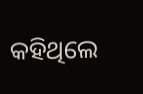କହିଥିଲେ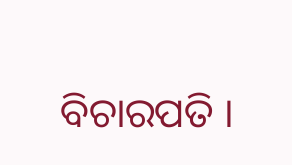ବିଚାରପତି ।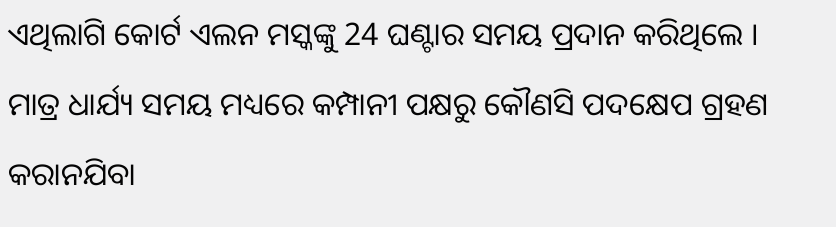ଏଥିଲାଗି କୋର୍ଟ ଏଲନ ମସ୍କଙ୍କୁ 24 ଘଣ୍ଟାର ସମୟ ପ୍ରଦାନ କରିଥିଲେ । ମାତ୍ର ଧାର୍ଯ୍ୟ ସମୟ ମଧ୍ୟରେ କମ୍ପାନୀ ପକ୍ଷରୁ କୌଣସି ପଦକ୍ଷେପ ଗ୍ରହଣ କରାନଯିବା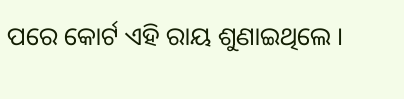ପରେ କୋର୍ଟ ଏହି ରାୟ ଶୁଣାଇଥିଲେ ।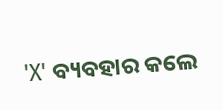'X' ବ୍ୟବହାର କଲେ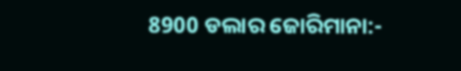8900 ଡଲାର ଜୋରିମାନା:-